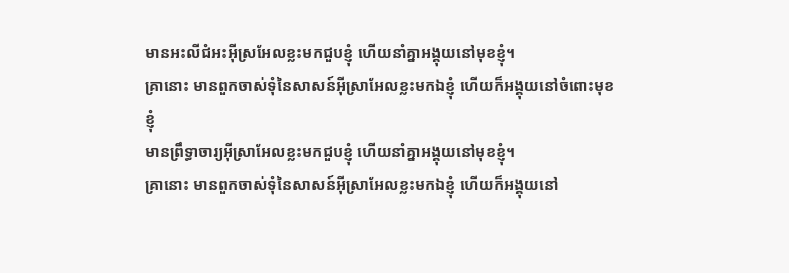មានអះលីជំអះអ៊ីស្រអែលខ្លះមកជួបខ្ញុំ ហើយនាំគ្នាអង្គុយនៅមុខខ្ញុំ។
គ្រានោះ មានពួកចាស់ទុំនៃសាសន៍អ៊ីស្រាអែលខ្លះមកឯខ្ញុំ ហើយក៏អង្គុយនៅចំពោះមុខខ្ញុំ
មានព្រឹទ្ធាចារ្យអ៊ីស្រាអែលខ្លះមកជួបខ្ញុំ ហើយនាំគ្នាអង្គុយនៅមុខខ្ញុំ។
គ្រានោះ មានពួកចាស់ទុំនៃសាសន៍អ៊ីស្រាអែលខ្លះមកឯខ្ញុំ ហើយក៏អង្គុយនៅ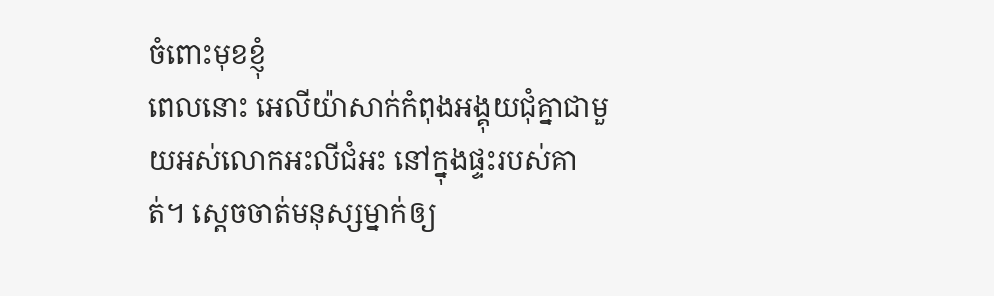ចំពោះមុខខ្ញុំ
ពេលនោះ អេលីយ៉ាសាក់កំពុងអង្គុយជុំគ្នាជាមួយអស់លោកអះលីជំអះ នៅក្នុងផ្ទះរបស់គាត់។ ស្តេចចាត់មនុស្សម្នាក់ឲ្យ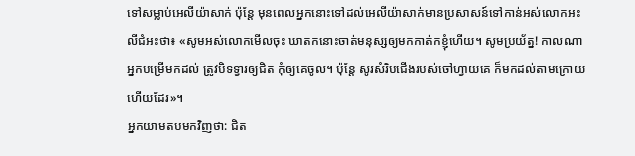ទៅសម្លាប់អេលីយ៉ាសាក់ ប៉ុន្តែ មុនពេលអ្នកនោះទៅដល់អេលីយ៉ាសាក់មានប្រសាសន៍ទៅកាន់អស់លោកអះលីជំអះថា៖ «សូមអស់លោកមើលចុះ ឃាតកនោះចាត់មនុស្សឲ្យមកកាត់កខ្ញុំហើយ។ សូមប្រយ័ត្ន! កាលណាអ្នកបម្រើមកដល់ ត្រូវបិទទ្វារឲ្យជិត កុំឲ្យគេចូល។ ប៉ុន្តែ សូរសំរិបជើងរបស់ចៅហ្វាយគេ ក៏មកដល់តាមក្រោយហើយដែរ»។
អ្នកយាមតបមកវិញថា: ជិត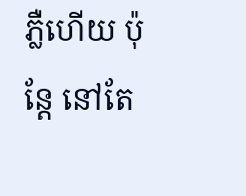ភ្លឺហើយ ប៉ុន្តែ នៅតែ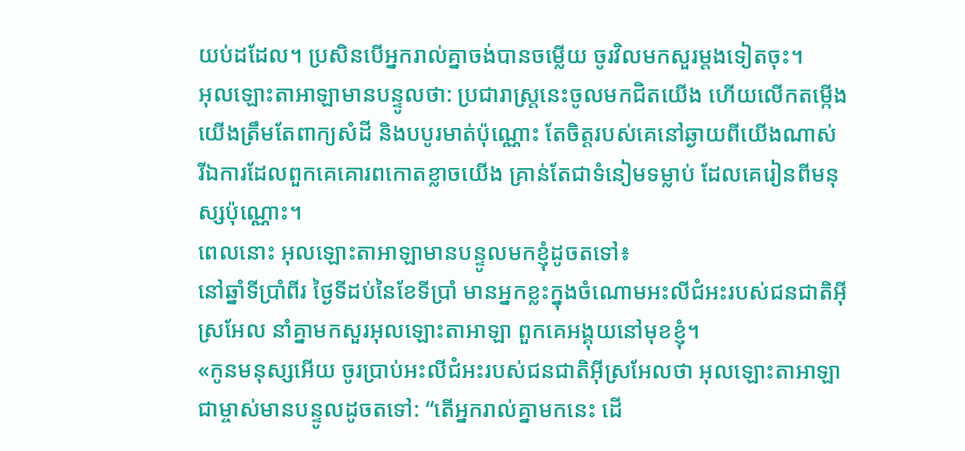យប់ដដែល។ ប្រសិនបើអ្នករាល់គ្នាចង់បានចម្លើយ ចូរវិលមកសួរម្ដងទៀតចុះ។
អុលឡោះតាអាឡាមានបន្ទូលថា: ប្រជារាស្ត្រនេះចូលមកជិតយើង ហើយលើកតម្កើងយើងត្រឹមតែពាក្យសំដី និងបបូរមាត់ប៉ុណ្ណោះ តែចិត្តរបស់គេនៅឆ្ងាយពីយើងណាស់ រីឯការដែលពួកគេគោរពកោតខ្លាចយើង គ្រាន់តែជាទំនៀមទម្លាប់ ដែលគេរៀនពីមនុស្សប៉ុណ្ណោះ។
ពេលនោះ អុលឡោះតាអាឡាមានបន្ទូលមកខ្ញុំដូចតទៅ៖
នៅឆ្នាំទីប្រាំពីរ ថ្ងៃទីដប់នៃខែទីប្រាំ មានអ្នកខ្លះក្នុងចំណោមអះលីជំអះរបស់ជនជាតិអ៊ីស្រអែល នាំគ្នាមកសួរអុលឡោះតាអាឡា ពួកគេអង្គុយនៅមុខខ្ញុំ។
«កូនមនុស្សអើយ ចូរប្រាប់អះលីជំអះរបស់ជនជាតិអ៊ីស្រអែលថា អុលឡោះតាអាឡាជាម្ចាស់មានបន្ទូលដូចតទៅ: “តើអ្នករាល់គ្នាមកនេះ ដើ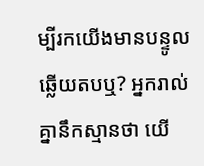ម្បីរកយើងមានបន្ទូលឆ្លើយតបឬ? អ្នករាល់គ្នានឹកស្មានថា យើ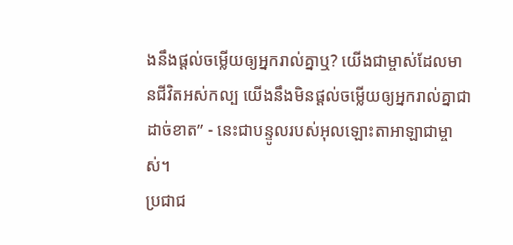ងនឹងផ្តល់ចម្លើយឲ្យអ្នករាល់គ្នាឬ? យើងជាម្ចាស់ដែលមានជីវិតអស់កល្ប យើងនឹងមិនផ្តល់ចម្លើយឲ្យអ្នករាល់គ្នាជាដាច់ខាត” - នេះជាបន្ទូលរបស់អុលឡោះតាអាឡាជាម្ចាស់។
ប្រជាជ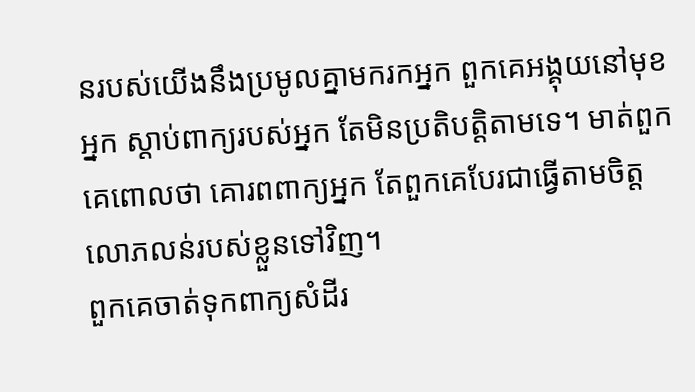នរបស់យើងនឹងប្រមូលគ្នាមករកអ្នក ពួកគេអង្គុយនៅមុខអ្នក ស្ដាប់ពាក្យរបស់អ្នក តែមិនប្រតិបត្តិតាមទេ។ មាត់ពួកគេពោលថា គោរពពាក្យអ្នក តែពួកគេបែរជាធ្វើតាមចិត្តលោភលន់របស់ខ្លួនទៅវិញ។
ពួកគេចាត់ទុកពាក្យសំដីរ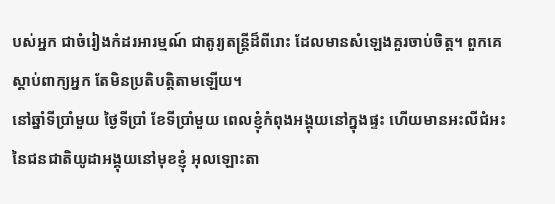បស់អ្នក ជាចំរៀងកំដរអារម្មណ៍ ជាតូរ្យតន្ត្រីដ៏ពីរោះ ដែលមានសំឡេងគួរចាប់ចិត្ត។ ពួកគេស្ដាប់ពាក្យអ្នក តែមិនប្រតិបត្តិតាមឡើយ។
នៅឆ្នាំទីប្រាំមួយ ថ្ងៃទីប្រាំ ខែទីប្រាំមួយ ពេលខ្ញុំកំពុងអង្គុយនៅក្នុងផ្ទះ ហើយមានអះលីជំអះនៃជនជាតិយូដាអង្គុយនៅមុខខ្ញុំ អុលឡោះតា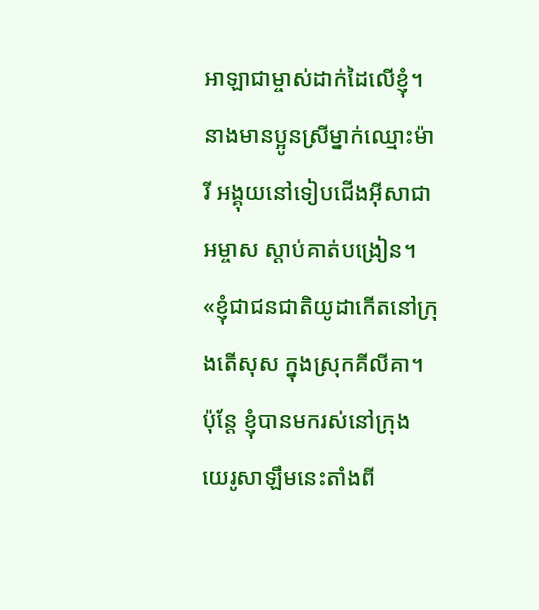អាឡាជាម្ចាស់ដាក់ដៃលើខ្ញុំ។
នាងមានប្អូនស្រីម្នាក់ឈ្មោះម៉ារី អង្គុយនៅទៀបជើងអ៊ីសាជាអម្ចាស ស្ដាប់គាត់បង្រៀន។
«ខ្ញុំជាជនជាតិយូដាកើតនៅក្រុងតើសុស ក្នុងស្រុកគីលីគា។ ប៉ុន្ដែ ខ្ញុំបានមករស់នៅក្រុងយេរូសាឡឹមនេះតាំងពី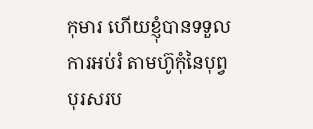កុមារ ហើយខ្ញុំបានទទួលការអប់រំ តាមហ៊ូកុំនៃបុព្វបុរសរប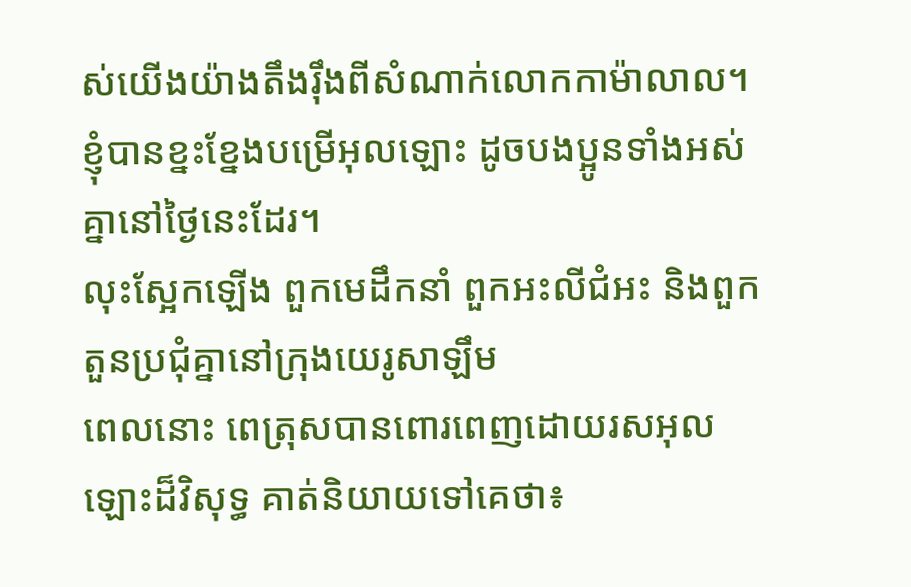ស់យើងយ៉ាងតឹងរ៉ឹងពីសំណាក់លោកកាម៉ាលាល។ ខ្ញុំបានខ្នះខ្នែងបម្រើអុលឡោះ ដូចបងប្អូនទាំងអស់គ្នានៅថ្ងៃនេះដែរ។
លុះស្អែកឡើង ពួកមេដឹកនាំ ពួកអះលីជំអះ និងពួកតួនប្រជុំគ្នានៅក្រុងយេរូសាឡឹម
ពេលនោះ ពេត្រុសបានពោរពេញដោយរសអុលឡោះដ៏វិសុទ្ធ គាត់និយាយទៅគេថា៖